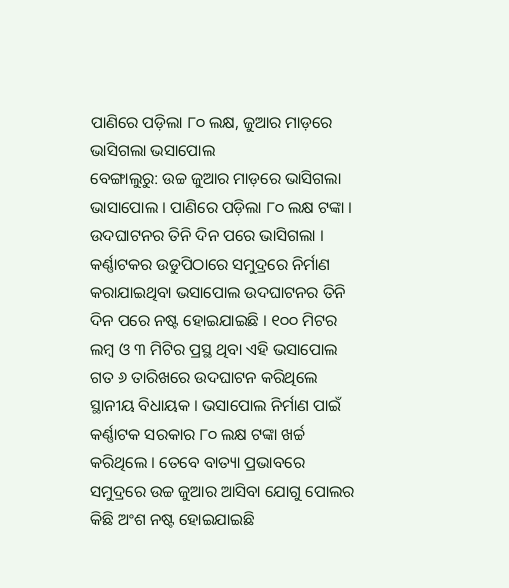ପାଣିରେ ପଡ଼ିଲା ୮୦ ଲକ୍ଷ, ଜୁଆର ମାଡ଼ରେ ଭାସିଗଲା ଭସାପୋଲ
ବେଙ୍ଗାଲୁରୁ: ଉଚ୍ଚ ଜୁଆର ମାଡ଼ରେ ଭାସିଗଲା ଭାସାପୋଲ । ପାଣିରେ ପଡ଼ିଲା ୮୦ ଲକ୍ଷ ଟଙ୍କା । ଉଦଘାଟନର ତିନି ଦିନ ପରେ ଭାସିଗଲା । କର୍ଣ୍ଣାଟକର ଉଡୁପିଠାରେ ସମୁଦ୍ରରେ ନିର୍ମାଣ କରାଯାଇଥିବା ଭସାପୋଲ ଉଦଘାଟନର ତିନି ଦିନ ପରେ ନଷ୍ଟ ହୋଇଯାଇଛି । ୧୦୦ ମିଟର ଲମ୍ବ ଓ ୩ ମିଟିର ପ୍ରସ୍ଥ ଥିବା ଏହି ଭସାପୋଲ ଗତ ୬ ତାରିଖରେ ଉଦଘାଟନ କରିଥିଲେ ସ୍ଥାନୀୟ ବିଧାୟକ । ଭସାପୋଲ ନିର୍ମାଣ ପାଇଁ କର୍ଣ୍ଣାଟକ ସରକାର ୮୦ ଲକ୍ଷ ଟଙ୍କା ଖର୍ଚ୍ଚ କରିଥିଲେ । ତେବେ ବାତ୍ୟା ପ୍ରଭାବରେ ସମୁଦ୍ରରେ ଉଚ୍ଚ ଜୁଆର ଆସିବା ଯୋଗୁ ପୋଲର କିଛି ଅଂଶ ନଷ୍ଟ ହୋଇଯାଇଛି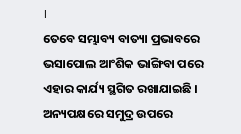।
ତେବେ ସମ୍ଭାବ୍ୟ ବାତ୍ୟା ପ୍ରଭାବରେ ଭସାପୋଲ ଆଂଶିକ ଭାଙ୍ଗିବା ପରେ ଏହାର କାର୍ଯ୍ୟ ସ୍ଥଗିତ ରଖାଯାଇଛି । ଅନ୍ୟପକ୍ଷରେ ସମୁଦ୍ର ଉପରେ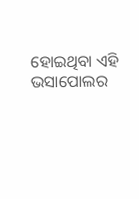ହୋଇଥିବା ଏହି ଭସାପୋଲର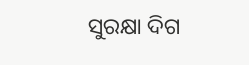ସୁରକ୍ଷା ଦିଗ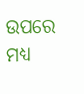ଉପରେ ମଧ୍ୟ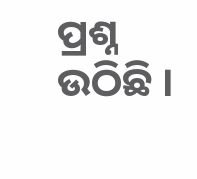ପ୍ରଶ୍ନ ଉଠିଛି ।